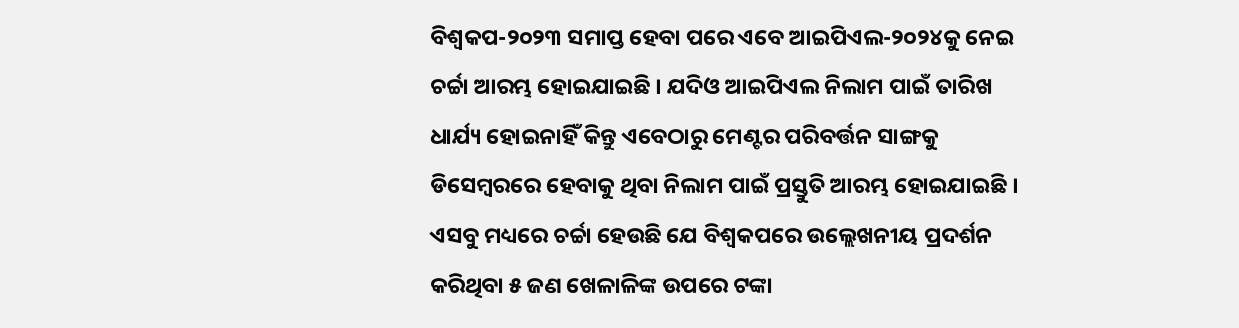ବିଶ୍ୱକପ-୨୦୨୩ ସମାପ୍ତ ହେବା ପରେ ଏବେ ଆଇପିଏଲ-୨୦୨୪କୁ ନେଇ ଚର୍ଚ୍ଚା ଆରମ୍ଭ ହୋଇଯାଇଛି । ଯଦିଓ ଆଇପିଏଲ ନିଲାମ ପାଇଁ ତାରିଖ ଧାର୍ଯ୍ୟ ହୋଇନାହିଁ କିନ୍ତୁ ଏବେଠାରୁ ମେଣ୍ଟର ପରିବର୍ତ୍ତନ ସାଙ୍ଗକୁ ଡିସେମ୍ବରରେ ହେବାକୁ ଥିବା ନିଲାମ ପାଇଁ ପ୍ରସ୍ତୁତି ଆରମ୍ଭ ହୋଇଯାଇଛି । ଏସବୁ ମଧ୍ୟରେ ଚର୍ଚ୍ଚା ହେଉଛି ଯେ ବିଶ୍ୱକପରେ ଉଲ୍ଲେଖନୀୟ ପ୍ରଦର୍ଶନ କରିଥିବା ୫ ଜଣ ଖେଳାଳିଙ୍କ ଉପରେ ଟଙ୍କା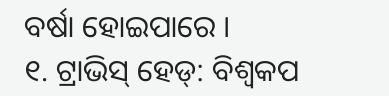ବର୍ଷା ହୋଇପାରେ ।
୧. ଟ୍ରାଭିସ୍ ହେଡ୍: ବିଶ୍ୱକପ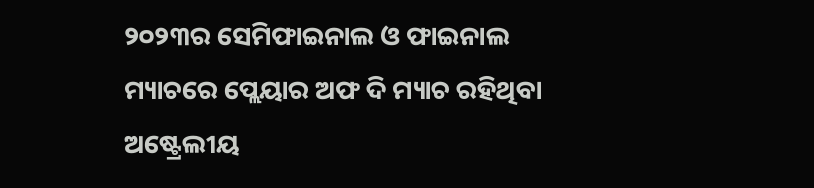୨୦୨୩ର ସେମିଫାଇନାଲ ଓ ଫାଇନାଲ ମ୍ୟାଚରେ ପ୍ଲେୟାର ଅଫ ଦି ମ୍ୟାଚ ରହିଥିବା ଅଷ୍ଟ୍ରେଲୀୟ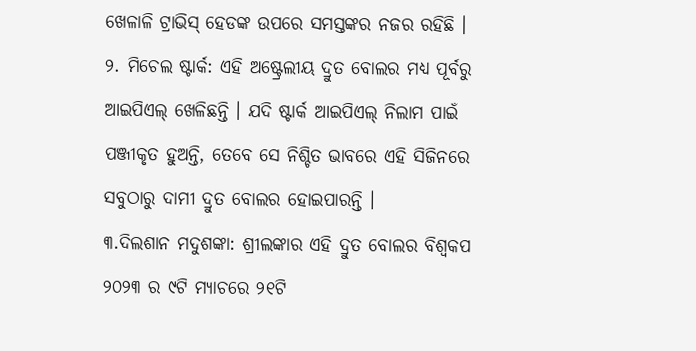ଖେଳାଳି ଟ୍ରାଭିସ୍ ହେଡଙ୍କ ଉପରେ ସମସ୍ତଙ୍କର ନଜର ରହିଛି ।
୨. ମିଚେଲ ଷ୍ଟାର୍କ: ଏହି ଅଷ୍ଟ୍ରେଲୀୟ ଦ୍ରୁତ ବୋଲର ମଧ୍ୟ ପୂର୍ବରୁ ଆଇପିଏଲ୍ ଖେଳିଛନ୍ତି । ଯଦି ଷ୍ଟାର୍କ ଆଇପିଏଲ୍ ନିଲାମ ପାଇଁ ପଞ୍ଜୀକୃତ ହୁଅନ୍ତି, ତେବେ ସେ ନିଶ୍ଚିତ ଭାବରେ ଏହି ସିଜିନରେ ସବୁଠାରୁ ଦାମୀ ଦ୍ରୁତ ବୋଲର ହୋଇପାରନ୍ତି ।
୩.ଦିଲଶାନ ମଦୁଶଙ୍କା: ଶ୍ରୀଲଙ୍କାର ଏହି ଦ୍ରୁତ ବୋଲର ବିଶ୍ୱକପ ୨୦୨୩ ର ୯ଟି ମ୍ୟାଚରେ ୨୧ଟି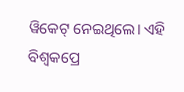ୱିକେଟ୍ ନେଇଥିଲେ। ଏହି ବିଶ୍ୱକପ୍ରେ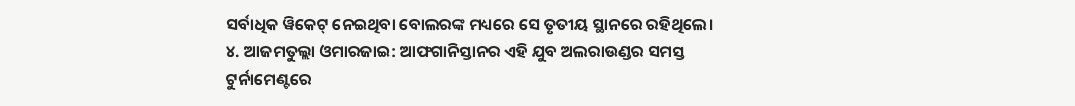ସର୍ବାଧିକ ୱିକେଟ୍ ନେଇଥିବା ବୋଲରଙ୍କ ମଧ୍ୟରେ ସେ ତୃତୀୟ ସ୍ଥାନରେ ରହିଥିଲେ।
୪. ଆଜମତୁଲ୍ଲା ଓମାରଜାଇ: ଆଫଗାନିସ୍ତାନର ଏହି ଯୁବ ଅଲରାଉଣ୍ଡର ସମସ୍ତ ଟୁର୍ନାମେଣ୍ଟରେ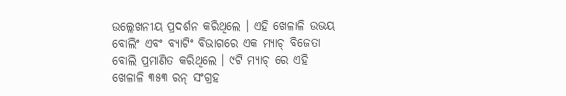ଉଲ୍ଲେଖନୀୟ ପ୍ରଦର୍ଶନ କରିଥିଲେ । ଏହି ଖେଳାଳି ଉଭୟ ବୋଲିଂ ଏବଂ ବ୍ୟାଟିଂ ବିଭାଗରେ ଏକ ମ୍ୟାଚ୍ ବିଜେତା ବୋଲି ପ୍ରମାଣିତ କରିଥିଲେ । ୯ଟି ମ୍ୟାଚ୍ ରେ ଏହି ଖେଳାଳି ୩୫୩ ରନ୍ ସଂଗ୍ରହ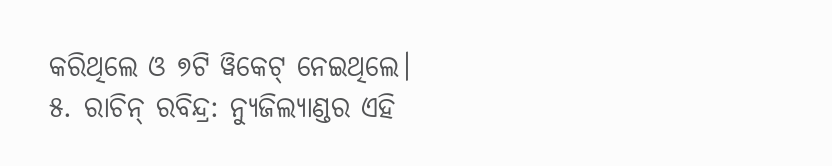କରିଥିଲେ ଓ ୭ଟି ୱିକେଟ୍ ନେଇଥିଲେ।
୫. ରାଚିନ୍ ରବିନ୍ଦ୍ର: ନ୍ୟୁଜିଲ୍ୟାଣ୍ଡର ଏହି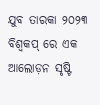ଯୁବ ତାରକା ୨୦୨୩ ବିଶ୍ୱକପ୍ ରେ ଏକ ଆଲୋଡ଼ନ ସୃଷ୍ଟି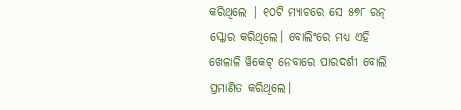କରିଥିଲେ | ୧୦ଟି ମ୍ୟାଚରେ ସେ ୫୭୮ ରନ୍ ସ୍କୋର କରିଥିଲେ। ବୋଲିଂରେ ମଧ୍ୟ ଏହି ଖେଳାଳି ୱିକେଟ୍ ନେବାରେ ପାରଦର୍ଶୀ ବୋଲି ପ୍ରମାଣିତ କରିଥିଲେ।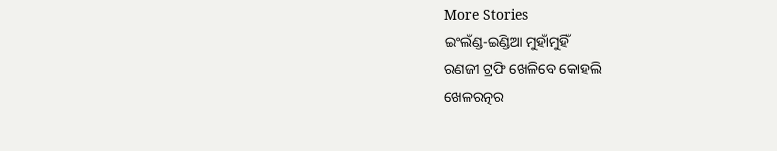More Stories
ଇଂଲଁଣ୍ଡ-ଇଣ୍ଡିଆ ମୁହାଁମୁହିଁ
ରଣଜୀ ଟ୍ରଫି ଖେଳିବେ କୋହଲି
ଖେଳରତ୍ନର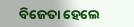ବିଜେତା ହେଲେ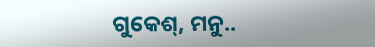ଗୁକେଶ୍, ମନୁ..